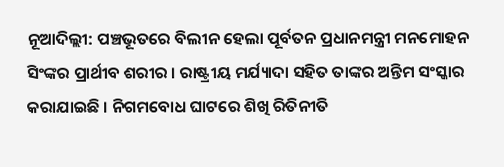ନୂଆଦିଲ୍ଲୀ: ପଞ୍ଚଭୂତରେ ବିଲୀନ ହେଲା ପୂର୍ବତନ ପ୍ରଧାନମନ୍ତ୍ରୀ ମନମୋହନ ସିଂଙ୍କର ପ୍ରାର୍ଥୀବ ଶରୀର । ରାଷ୍ଟ୍ରୀୟ ମର୍ଯ୍ୟାଦା ସହିତ ତାଙ୍କର ଅନ୍ତିମ ସଂସ୍କାର କରାଯାଇଛି । ନିଗମବୋଧ ଘାଟରେ ଶିଖି ରିତିନୀତି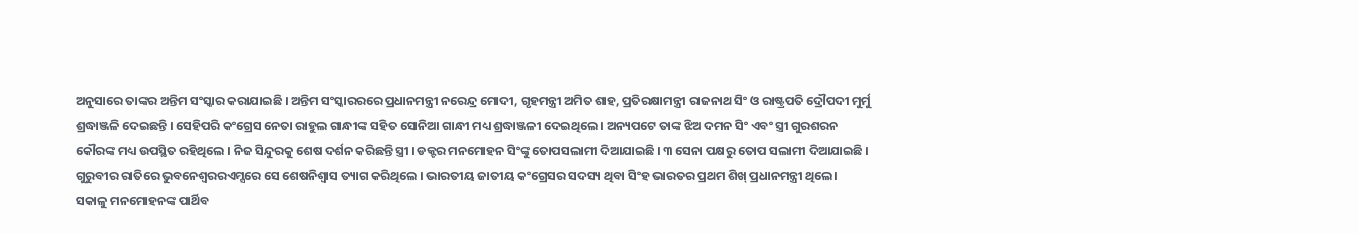ଅନୁସାରେ ତାଙ୍କର ଅନ୍ତିମ ସଂସ୍କାର କରାଯାଇଛି । ଅନ୍ତିମ ସଂସ୍କାରରରେ ପ୍ରଧାନମନ୍ତ୍ରୀ ନରେନ୍ଦ୍ର ମୋଦୀ, ଗୃହମନ୍ତ୍ରୀ ଅମିତ ଶାହ, ପ୍ରତିରକ୍ଷାମନ୍ତ୍ରୀ ରାଜନାଥ ସିଂ ଓ ରାଷ୍ଟ୍ରପତି ଦ୍ରୌପଦୀ ମୁର୍ମୁ ଶ୍ରଦ୍ଧାଞ୍ଜଳି ଦେଇଛନ୍ତି । ସେହିପରି କଂଗ୍ରେସ ନେତା ରାହୁଲ ଗାନ୍ଧୀଙ୍କ ସହିତ ସୋନିଆ ଗାନ୍ଧୀ ମଧ୍ୟ ଶ୍ରଦ୍ଧାଞ୍ଜଳୀ ଦେଇଥିଲେ । ଅନ୍ୟପଟେ ତାଙ୍କ ଝିଅ ଦମନ ସିଂ ଏବଂ ସ୍ତ୍ରୀ ଗୁରଶରନ କୌରଙ୍କ ମଧ୍ୟ ଉପସ୍ଥିତ ରହିଥିଲେ । ନିଜ ସିନ୍ଦୁରକୁ ଶେଷ ଦର୍ଶନ କରିଛନ୍ତି ସ୍ତ୍ରୀ । ଡକ୍ଟର ମନମୋହନ ସିଂଙ୍କୁ ତୋପସଲାମୀ ଦିଆଯାଇଛି । ୩ ସେନା ପକ୍ଷରୁ ତୋପ ସଲାମୀ ଦିଆଯାଇଛି ।
ଗୁରୁବୀର ରାତିରେ ଭୁବନେଶ୍ବରରଏମ୍ସରେ ସେ ଶେଷନିଶ୍ବାସ ତ୍ୟାଗ କରିଥିଲେ । ଭାରତୀୟ ଜାତୀୟ କଂଗ୍ରେସର ସଦସ୍ୟ ଥିବା ସିଂହ ଭାରତର ପ୍ରଥମ ଶିଖ୍ ପ୍ରଧାନମନ୍ତ୍ରୀ ଥିଲେ। ସକାଳୁ ମନମୋହନଙ୍କ ପାର୍ଥିବ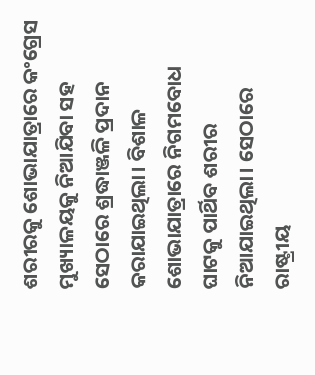ଶରୀରକୁ ଶୋଭାଯାତ୍ରାରେ କଂଗ୍ରେସ ମୁଖ୍ୟାଳୟକୁ ନିଆଯିବା ସହ ସେଠାରେ ଶ୍ରଦ୍ଧାଞ୍ଜଳି ପ୍ରଦାନ କରାଯାଇଥିଲା। ବିଶାଳ ଶୋଭାଯାତ୍ରାରେ ନିଗମବୋଧ ଘାଟକୁ ପାର୍ଥିବ ଶରୀର ନିଆଯାଇଥିଲା। ସେଠାରେ ରାଷ୍ଟ୍ରୀୟ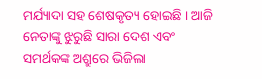ମର୍ଯ୍ୟାଦା ସହ ଶେଷକୃତ୍ୟ ହୋଇଛି । ଆଜି ନେତାଙ୍କୁ ଝୁରୁଛି ସାରା ଦେଶ ଏବଂ ସମର୍ଥକଙ୍କ ଅଶ୍ରୁରେ ଭିଜିଲା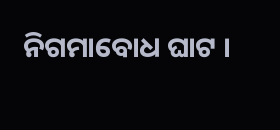ନିଗମାବୋଧ ଘାଟ ।